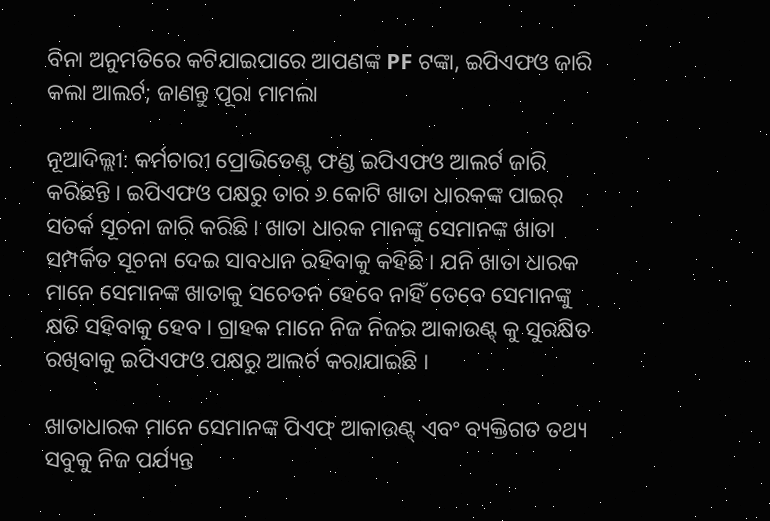ବିନା ଅନୁମତିରେ କଟିଯାଇପାରେ ଆପଣଙ୍କ PF ଟଙ୍କା, ଇପିଏଫଓ ଜାରି କଲା ଆଲର୍ଟ; ଜାଣନ୍ତୁ ପୂରା ମାମଲା

ନୂଆଦିଲ୍ଲୀ: କର୍ମଚାରୀ ପ୍ରୋଭିଡେଣ୍ଟ ଫଣ୍ଡ ଇପିଏଫଓ ଆଲର୍ଟ ଜାରି କରିଛନ୍ତି । ଇପିଏଫଓ ପକ୍ଷରୁ ତାର ୬ କୋଟି ଖାତା ଧାରକଙ୍କ ପାଇର୍ ସତର୍କ ସୂଚନା ଜାରି କରିଛି । ଖାତା ଧାରକ ମାନଙ୍କୁ ସେମାନଙ୍କ ଖାତା ସମ୍ପର୍କିତ ସୂଚନା ଦେଇ ସାବଧାନ ରହିବାକୁ କହିଛି । ଯନି ଖାତା ଧାରକ ମାନେ ସେମାନଙ୍କ ଖାତାକୁ ସଚେତନ ହେବେ ନାହିଁ ତେବେ ସେମାନଙ୍କୁ କ୍ଷତି ସହିବାକୁ ହେବ । ଗ୍ରାହକ ମାନେ ନିଜ ନିଜର ଆକାଉଣ୍ଟ୍ କୁ ସୁରକ୍ଷିତ ରଖିବାକୁ ଇପିଏଫଓ ପକ୍ଷରୁ ଆଲର୍ଟ କରାଯାଇଛି ।

ଖାତାଧାରକ ମାନେ ସେମାନଙ୍କ ପିଏଫ୍ ଆକାଉଣ୍ଟ୍ ଏବଂ ବ୍ୟକ୍ତିଗତ ତଥ୍ୟ ସବୁକୁ ନିଜ ପର୍ଯ୍ୟନ୍ତ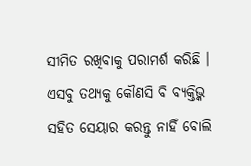ସୀମିତ ରଖିବାକୁ ପରାମର୍ଶ କରିଛି । ଏସବୁ ତଥ୍ୟକୁ କୌଣସି ବି ବ୍ୟକ୍ତିଭ୍କ ସହିତ ସେୟାର କରନ୍ତୁ ନାହିଁ ବୋଲି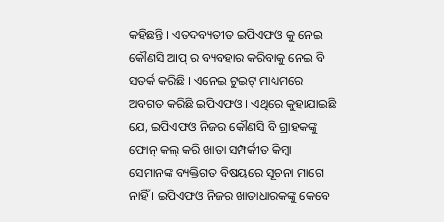କହିଛନ୍ତି । ଏତଦବ୍ୟତୀତ ଇପିଏଫଓ କୁ ନେଇ କୌଣସି ଆପ୍ ର ବ୍ୟବହାର କରିବାକୁ ନେଇ ବି ସତର୍କ କରିଛି । ଏନେଇ ଟୁଇଟ୍ ମାଧ୍ୟମରେ ଅବଗତ କରିଛି ଇପିଏଫଓ । ଏଥିରେ କୁହାଯାଇଛି ଯେ, ଇପିଏଫଓ ନିଜର କୌଣସି ବି ଗ୍ରାହକଙ୍କୁ ଫୋନ୍ କଲ୍ କରି ଖାତା ସମ୍ପର୍କୀତ କିମ୍ବା ସେମାନଙ୍କ ବ୍ୟକ୍ତିଗତ ବିଷୟରେ ସୂଚନା ମାଗେ ନାହିଁ । ଇପିଏଫଓ ନିଜର ଖାତାଧାରକଙ୍କୁ କେବେ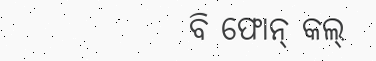ବି ଫୋନ୍ କଲ୍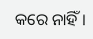କରେ ନାହିଁ ।